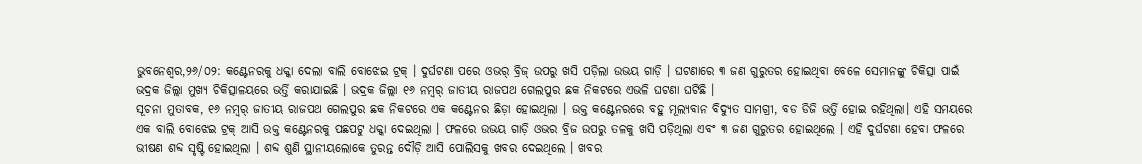ଭୁବନେଶ୍ୱର,୨୬/୦୨: କଣ୍ଟେନରକୁ ଧକ୍କା ଦେଲା ବାଲି ବୋଝେଇ ଟ୍ରକ୍ । ଦୁର୍ଘଟଣା ପରେ ଓଭର୍ ବ୍ରିଜ୍ ଉପରୁ ଖସି ପଡ଼ିଲା ଉଭୟ ଗାଡ଼ି । ଘଟଣାରେ ୩ ଜଣ ଗୁରୁତର ହୋଇଥିବା ବେଳେ ସେମାନଙ୍କୁ ଚିକିତ୍ସା ପାଇଁ ଭଦ୍ରକ ଜିଲ୍ଲା ମୁଖ୍ୟ ଚିକିତ୍ସାଳୟରେ ଭର୍ତ୍ତି କରାଯାଇଛି । ଭଦ୍ରକ ଜିଲ୍ଲା ୧୬ ନମ୍ୱର୍ ଜାତୀୟ ରାଜପଥ ଗେଲପୁର ଛକ ନିକଟରେ ଏଭଳି ଘଟଣା ଘଟିଛି ।
ସୂଚନା ମୁତାବକ, ୧୬ ନମ୍ୱର୍ ଜାତୀୟ ରାଜପଥ ଗେଲପୁର ଛକ ନିକଟରେ ଏକ କଣ୍ଟେନର ଛିଡ଼ା ହୋଇଥିଲା । ଉକ୍ତ କଣ୍ଟେନରରେ ବହୁ ମୂଲ୍ୟବାନ ବିଦ୍ୟୁତ ସାମଗ୍ରୀ, ବଡ ଡିଜି ଭର୍ତ୍ତି ହୋଇ ରହିଥିଲା। ଏହି ସମୟରେ ଏକ ବାଲି ବୋଝେଇ ଟ୍ରକ୍ ଆସି ଉକ୍ତ କଣ୍ଟେନରକୁ ପଛପଟୁ ଧକ୍କା ଦେଇଥିଲା । ଫଳରେ ଉଭୟ ଗାଡ଼ି ଓଭର ବ୍ରିଜ ଉପରୁ ତଳକୁ ଖସି ପଡ଼ିଥିଲା ଏବଂ ୩ ଜଣ ଗୁରୁତର ହୋଇଥିଲେ । ଏହି ଦୁର୍ଘଟଣା ହେବା ଫଳରେ ଭୀଷଣ ଶବ୍ଦ ସୃଷ୍ଟି ହୋଇଥିଲା । ଶବ୍ଦ ଶୁଣି ସ୍ଥାନୀୟଲୋକେ ତୁରନ୍ତ ଦୌଡ଼ି ଆସି ପୋଲିସକୁ ଖବର ଦେଇଥିଲେ । ଖବର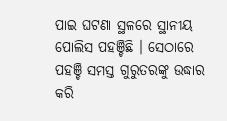ପାଇ ଘଟଣା ସ୍ଥଳରେ ସ୍ଥାନୀୟ ପୋଲିସ ପହଞ୍ଚିଛି । ସେଠାରେ ପହଞ୍ଚି ସମସ୍ତ ଗୁରୁତରଙ୍କୁ ଉଦ୍ଧାର କରି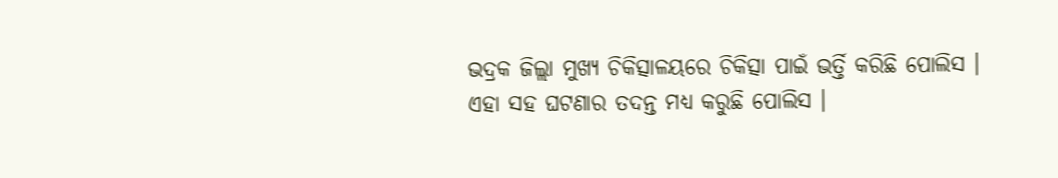ଭଦ୍ରକ ଜିଲ୍ଲା ମୁଖ୍ୟ ଚିକିତ୍ସାଳୟରେ ଚିକିତ୍ସା ପାଇଁ ଭର୍ତ୍ତି କରିଛି ପୋଲିସ । ଏହା ସହ ଘଟଣାର ତଦନ୍ତ ମଧ୍ୟ କରୁଛି ପୋଲିସ ।